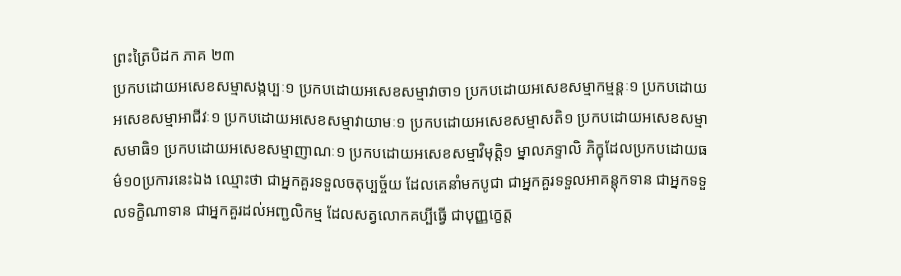ព្រះត្រៃបិដក ភាគ ២៣
ប្រកបដោយអសេខសម្មាសង្កប្បៈ១ ប្រកបដោយអសេខសម្មាវាចា១ ប្រកបដោយអសេខសម្មាកម្មន្តៈ១ ប្រកបដោយអសេខសម្មាអាជីវៈ១ ប្រកបដោយអសេខសម្មាវាយាមៈ១ ប្រកបដោយអសេខសម្មាសតិ១ ប្រកបដោយអសេខសម្មាសមាធិ១ ប្រកបដោយអសេខសម្មាញាណៈ១ ប្រកបដោយអសេខសម្មាវិមុត្តិ១ ម្នាលភទ្ទាលិ ភិក្ខុដែលប្រកបដោយធម៌១០ប្រការនេះឯង ឈ្មោះថា ជាអ្នកគួរទទួលចតុប្បច្ច័យ ដែលគេនាំមកបូជា ជាអ្នកគួរទទួលអាគន្តុកទាន ជាអ្នកទទួលទក្ខិណាទាន ជាអ្នកគួរដល់អញ្ជលិកម្ម ដែលសត្វលោកគប្បីធ្វើ ជាបុញ្ញក្ខេត្ត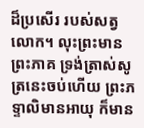ដ៏ប្រសើរ របស់សត្វលោក។ លុះព្រះមានព្រះភាគ ទ្រង់ត្រាស់សូត្រនេះចប់ហើយ ព្រះភទ្ទាលិមានអាយុ ក៏មាន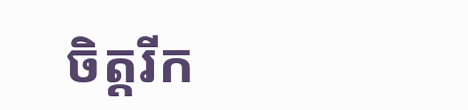ចិត្តរីក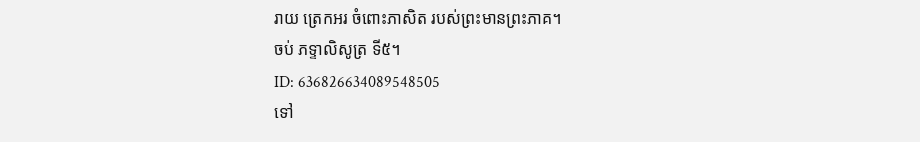រាយ ត្រេកអរ ចំពោះភាសិត របស់ព្រះមានព្រះភាគ។
ចប់ ភទ្ទាលិសូត្រ ទី៥។
ID: 636826634089548505
ទៅ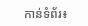កាន់ទំព័រ៖